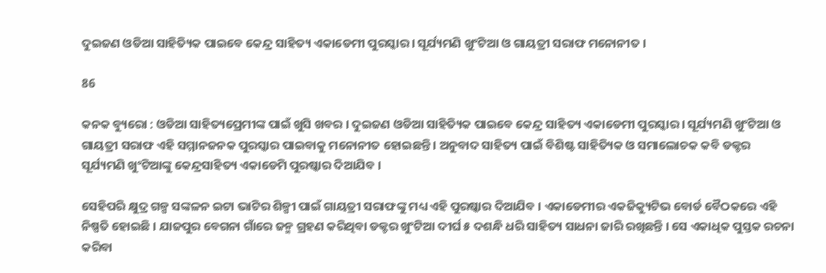ଦୁଇଜଣ ଓଡିଆ ସାହିତ୍ୟିକ ପାଇବେ କେନ୍ଦ୍ର ସାହିତ୍ୟ ଏକାଡେମୀ ପୁରସ୍କାର । ସୂର୍ଯ୍ୟମଣି ଖୁଂଟିଆ ଓ ଗାୟତ୍ରୀ ସରାଫ ମନୋନୀତ ।

86

କନକ ବ୍ୟୁରୋ : ଓଡିଆ ସାହିତ୍ୟପ୍ରେମୀଙ୍କ ପାଇଁ ଖୁସି ଖବର । ଦୁଇଜଣ ଓଡିଆ ସାହିତ୍ୟିକ ପାଇବେ କେନ୍ଦ୍ର ସାହିତ୍ୟ ଏକାଡେମୀ ପୁରସ୍କାର । ସୂର୍ଯ୍ୟମଣି ଖୁଂଟିଆ ଓ ଗାୟତ୍ରୀ ସରାଫ ଏହି ସମ୍ମାନଜନକ ପୁରସ୍କାର ପାଇବାକୁ ମନୋନୀତ ହୋଇଛନ୍ତି । ଅନୁବାଦ ସାହିତ୍ୟ ପାଇଁ ବିଶିଷ୍ଟ ସାହିତ୍ୟିକ ଓ ସମାଲୋଚକ କବି ଡକ୍ଟର ସୂର୍ଯ୍ୟମଣି ଖୁଂଟିଆଙ୍କୁ କେନ୍ଦ୍ରସାହିତ୍ୟ ଏକାଡେମି ପୁରଷ୍କାର ଦିଆଯିବ ।

ସେହିପରି କ୍ଷୁଦ୍ର ଗଳ୍ପ ସଙ୍କଳନ ଇଟା ଭାଟିର ଶିଳ୍ପୀ ପାଇଁ ଗାୟତ୍ରୀ ସରାଫଙ୍କୁ ମଧ୍ୟ ଏହି ପୁରଷ୍କାର ଦିଆଯିବ । ଏକାଡେମୀର ଏକଜିକ୍ୟୁଟିଭ ବୋର୍ଡ ବୈଠକରେ ଏହି ନିଷ୍ପତି ହୋଇଛି । ଯାଜପୁର ବେଗନା ଗାଁରେ ଜନ୍ମ ଗ୍ରହଣ କରିଥିବା ଡକ୍ଟର ଖୁଂଟିଆ ଦୀର୍ଘ ୫ ଦଶନ୍ଧି ଧରି ସାହିତ୍ୟ ସାଧନା ଜାରି ରଖିଛନ୍ତି । ସେ ଏକାଧିକ ପୁସ୍ତକ ରଚନା କରିବା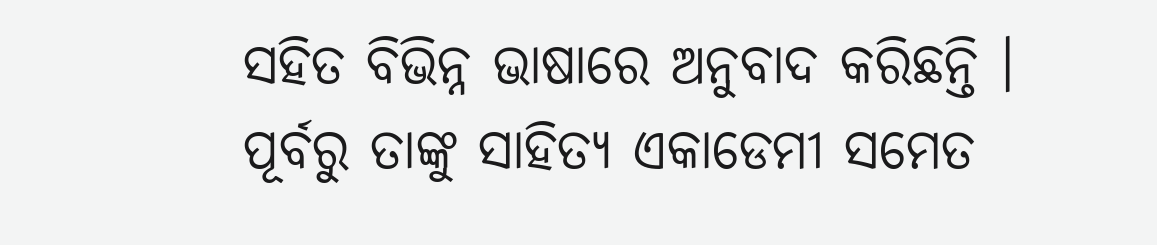ସହିତ ବିଭିନ୍ନ ଭାଷାରେ ଅନୁବାଦ କରିଛନ୍ତି । ପୂର୍ବରୁ ତାଙ୍କୁ ସାହିତ୍ୟ ଏକାଡେମୀ ସମେତ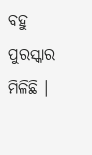ବହୁ ପୁରସ୍କାର ମିଳିଛି ।